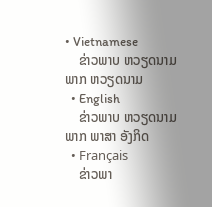• Vietnamese
    ຂ່າວພາບ ຫວຽດນາມ ພາກ ຫວຽດນາມ
  • English
    ຂ່າວພາບ ຫວຽດນາມ ພາກ ພາສາ ອັງກິດ
  • Français
    ຂ່າວພາ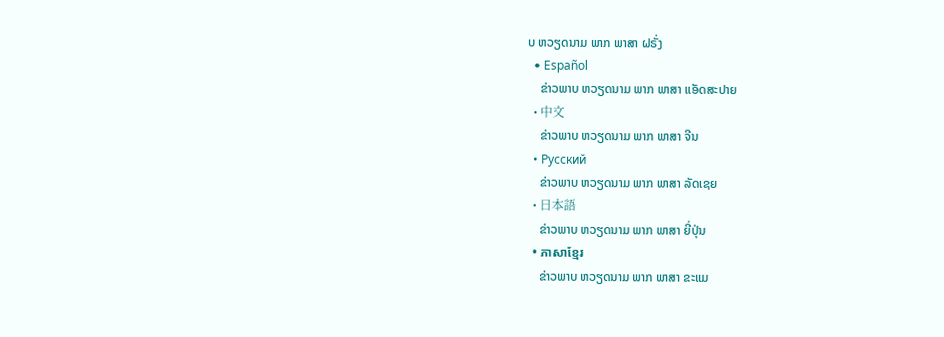ບ ຫວຽດນາມ ພາກ ພາສາ ຝຣັ່ງ
  • Español
    ຂ່າວພາບ ຫວຽດນາມ ພາກ ພາສາ ແອັດສະປາຍ
  • 中文
    ຂ່າວພາບ ຫວຽດນາມ ພາກ ພາສາ ຈີນ
  • Русский
    ຂ່າວພາບ ຫວຽດນາມ ພາກ ພາສາ ລັດເຊຍ
  • 日本語
    ຂ່າວພາບ ຫວຽດນາມ ພາກ ພາສາ ຍີ່ປຸ່ນ
  • ភាសាខ្មែរ
    ຂ່າວພາບ ຫວຽດນາມ ພາກ ພາສາ ຂະແມ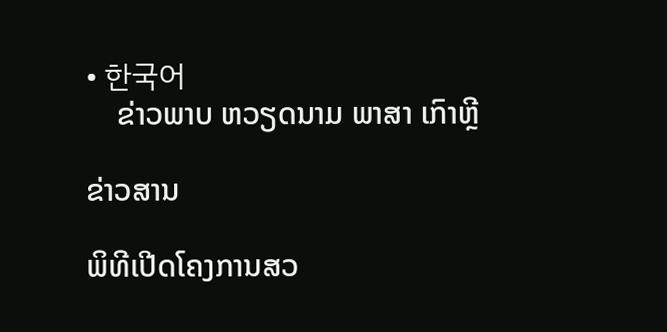• 한국어
    ຂ່າວພາບ ຫວຽດນາມ ພາສາ ເກົາຫຼີ

ຂ່າວສານ

ພິທີເປີດໂຄງການສວ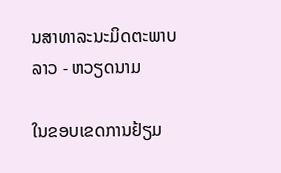ນສາທາລະນະມິດຕະພາບ ລາວ - ຫວຽດນາມ

ໃນຂອບເຂດການຢ້ຽມ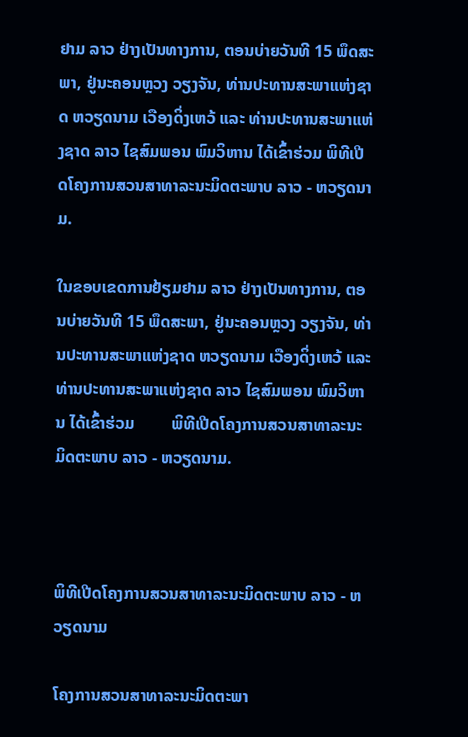ຢາມ ລາວ ຢ່າງເປັນທາງການ, ຕອນບ່າຍວັນທີ 15 ພຶດສະພາ, ຢູ່ນະຄອນຫຼວງ ວຽງຈັນ, ທ່ານປະທານສະພາແຫ່ງຊາດ ຫວຽດນາມ ເວືອງດິ່ງເຫວ້ ແລະ ທ່ານປະທານສະພາແຫ່ງຊາດ ລາວ ໄຊສົມພອນ ພົມວິຫານ ໄດ້ເຂົ້າຮ່ວມ ພິທີເປີດໂຄງການສວນສາທາລະນະມິດຕະພາບ ລາວ - ຫວຽດນາມ.

ໃນຂອບເຂດການຢ້ຽມຢາມ ລາວ ຢ່າງເປັນທາງການ, ຕອນບ່າຍວັນທີ 15 ພຶດສະພາ, ຢູ່ນະຄອນຫຼວງ ວຽງຈັນ, ທ່ານປະທານສະພາແຫ່ງຊາດ ຫວຽດນາມ ເວືອງດິ່ງເຫວ້ ແລະ ທ່ານປະທານສະພາແຫ່ງຊາດ ລາວ ໄຊສົມພອນ ພົມວິຫານ ໄດ້ເຂົ້າຮ່ວມ         ພິທີເປີດໂຄງການສວນສາທາລະນະມິດຕະພາບ ລາວ - ຫວຽດນາມ.



ພິທີເປີດໂຄງການສວນສາທາລະນະມິດຕະພາບ ລາວ - ຫວຽດນາມ

ໂຄງການສວນສາທາລະນະມິດຕະພາ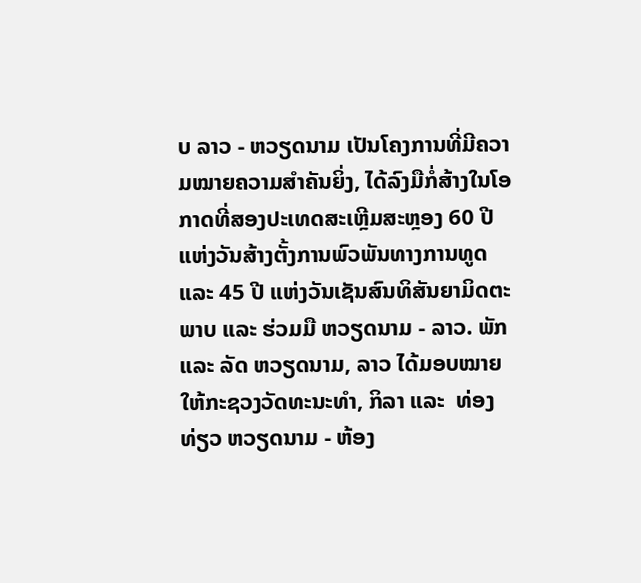ບ ລາວ - ຫວຽດນາມ ເປັນໂຄງການທີ່ມີຄວາມໝາຍຄວາມສຳຄັນຍິ່ງ, ໄດ້ລົງມືກໍ່ສ້າງໃນໂອກາດທີ່ສອງປະເທດສະເຫຼີມສະຫຼອງ 60 ປີ ແຫ່ງວັນສ້າງຕັ້ງການພົວພັນທາງການທູດ ແລະ 45 ປີ ແຫ່ງວັນເຊັນສົນທິສັນຍາມິດຕະພາບ ແລະ ຮ່ວມມື ຫວຽດນາມ - ລາວ. ພັກ ແລະ ລັດ ຫວຽດນາມ, ລາວ ໄດ້ມອບໝາຍໃຫ້ກະຊວງວັດທະນະທຳ, ກິລາ ແລະ  ທ່ອງທ່ຽວ ຫວຽດນາມ - ຫ້ອງ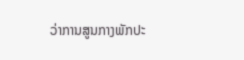ວ່າການສູນກາງພັກປະ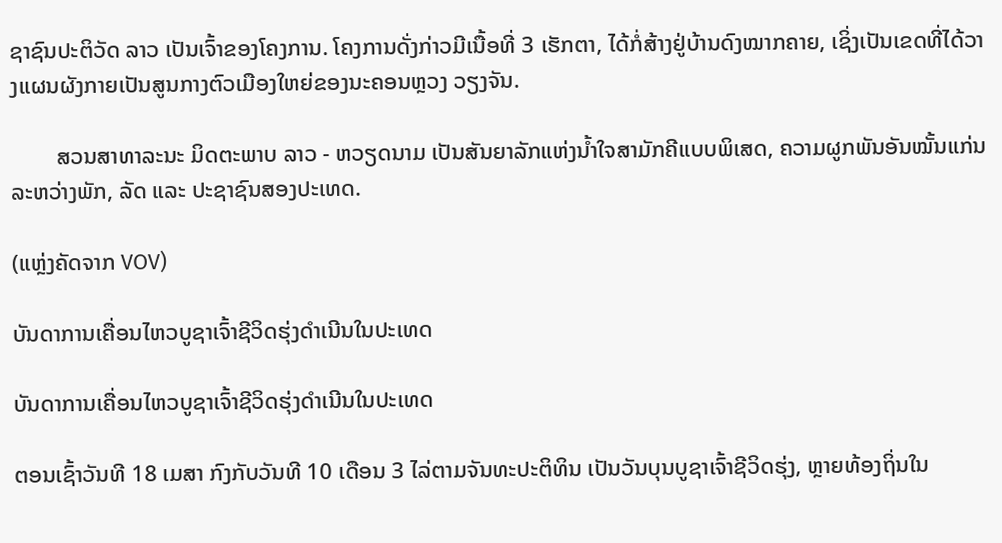ຊາຊົນປະຕິວັດ ລາວ ເປັນເຈົ້າຂອງໂຄງການ. ໂຄງການດັ່ງກ່າວມີເນື້ອທີ່ 3 ເຮັກຕາ, ໄດ້ກໍ່ສ້າງຢູ່ບ້ານດົງໝາກຄາຍ, ເຊິ່ງເປັນເຂດທີ່ໄດ້ວາງແຜນຜັງກາຍເປັນສູນກາງຕົວເມືອງໃຫຍ່ຂອງນະຄອນຫຼວງ ວຽງຈັນ.

        ສວນສາທາລະນະ ມິດຕະພາບ ລາວ - ຫວຽດນາມ ເປັນສັນຍາລັກແຫ່ງນ້ຳໃຈສາມັກຄີແບບພິເສດ, ຄວາມຜູກພັນອັນໝັ້ນແກ່ນລະຫວ່າງພັກ, ລັດ ແລະ ປະຊາຊົນສອງປະເທດ.

(ແຫຼ່ງຄັດຈາກ VOV)

ບັນດາການເຄື່ອນໄຫວບູຊາເຈົ້າຊີວິດຮຸ່ງດຳເນີນໃນປະເທດ

ບັນດາການເຄື່ອນໄຫວບູຊາເຈົ້າຊີວິດຮຸ່ງດຳເນີນໃນປະເທດ

ຕອນເຊົ້າວັນທີ 18 ເມສາ ກົງກັບວັນທີ 10 ເດືອນ 3 ໄລ່ຕາມຈັນທະປະຕິທິນ ເປັນວັນບຸນບູຊາເຈົ້າຊີວິດຮຸ່ງ, ຫຼາຍທ້ອງຖິ່ນໃນ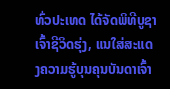ທົ່ວປະເທດ ໄດ້ຈັດພິທີບູຊາເຈົ້າຊີວິດຮຸ່ງ, ແນໃສ່ສະແດງຄວາມຮູ້ບຸນຄຸນບັນດາເຈົ້າ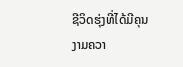ຊີວິດຮຸ່ງທີ່ໄດ້ມີຄຸນງາມຄວາ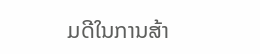ມດີໃນການສ້າ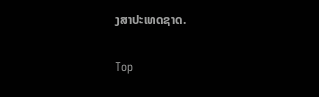ງສາປະເທດຊາດ.

Top